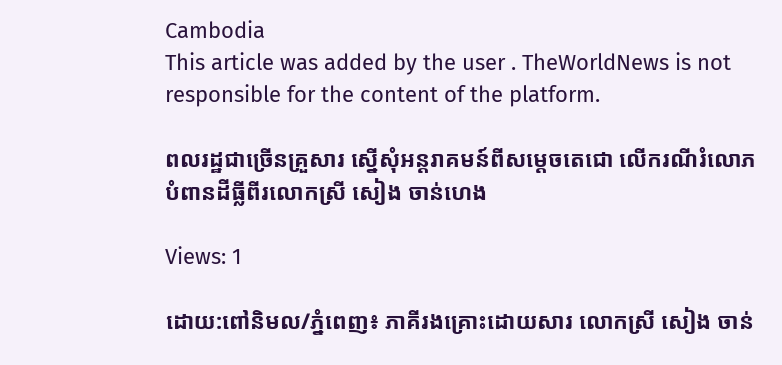Cambodia
This article was added by the user . TheWorldNews is not responsible for the content of the platform.

ពលរដ្ឋជាច្រើនគ្រួសារ ស្នើសុំអន្តរាគមន៍ពីសម្តេចតេជោ លើករណីរំលោភបំពានដីធ្លីពីរលោកស្រី សៀង ចាន់ហេង

Views: 1

ដោយ:ពៅនិមល/ភ្នំពេញ៖ ភាគីរងគ្រោះដោយសារ លោកស្រី សៀង ចាន់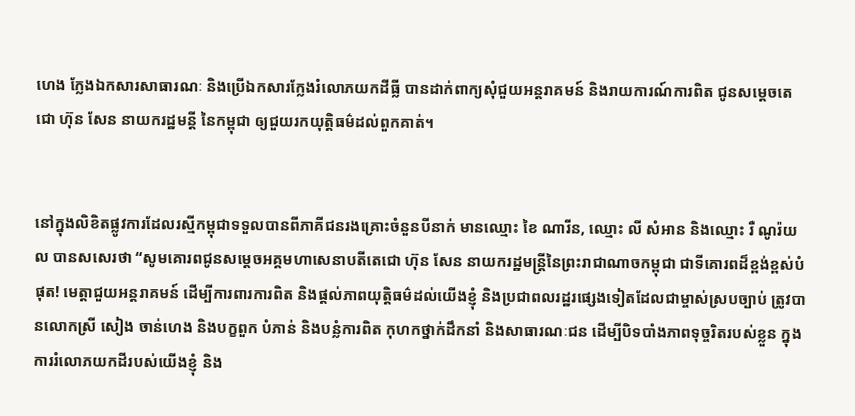ហេង ក្លែងឯកសារសាធារណៈ និងប្រើឯកសារក្លែងរំលោភយកដីធ្លី បានដាក់ពាក្យសុំជួយអន្តរាគមន៍ និងរាយការណ៍ការពិត ជូនសម្តេចតេជោ ហ៊ុន សែន នាយករដ្ឋមន្តី នៃកម្ពុជា ឲ្យជួយរកយុត្តិធម៌ដល់ពួកគាត់។


នៅក្នុងលិខិតផ្លូវការដែលរស្មីកម្ពុជាទទួលបានពីភាគីជនរងគ្រោះចំនួនបីនាក់ មានឈ្មោះ ខៃ ណារីន, ឈ្មោះ លី សំអាន និងឈ្មោះ រឺ ណូរ៉យល បានសសេរថា “សូមគោរពជូនសម្តេចអគ្គមហាសេនាបតីតេជោ ហ៊ុន សែន នាយករដ្ឋមន្ត្រីនៃព្រះរាជាណាចកម្ពុជា ជាទីគោរពដ៏ខ្ពង់ខ្ពស់បំផុត! មេត្តាជួយអន្តរាគមន៍ ដើម្បីការពារការពិត និងផ្តល់ភាពយុត្តិធម៌ដល់យើងខ្ញុំ និងប្រជាពលរដ្ឋរផ្សេងទៀតដែលជាម្ចាស់ស្របច្បាប់ ត្រូវបានលោកស្រី សៀង ចាន់ហេង និងបក្ខពួក បំភាន់ និងបន្លំការពិត កុហកថ្នាក់ដឹកនាំ និងសាធារណៈជន ដើម្បីបិទបាំងភាពទុច្ចរិតរបស់ខ្លួន ក្នុងការរំលោភយកដីរបស់យើងខ្ញុំ និង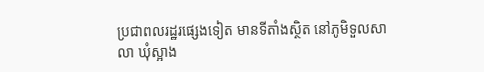ប្រជាពលរដ្ឋរផ្សេងទៀត មានទីតាំងស្ថិត នៅភូមិទួលសាលា ឃុំស្អាង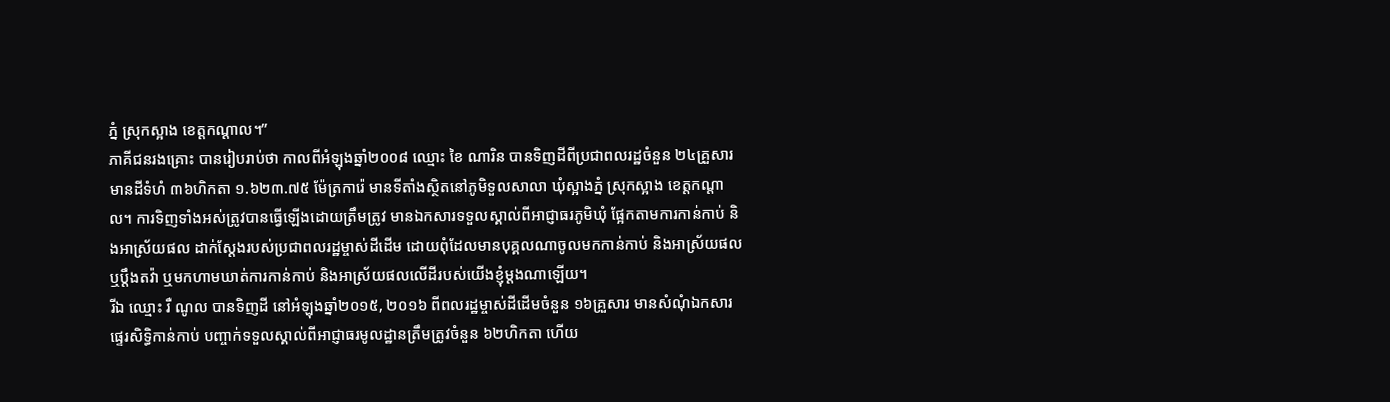ភ្នំ ស្រុកស្អាង ខេត្តកណ្តាល។”
ភាគីជនរងគ្រោះ បានរៀបរាប់ថា កាលពីអំឡុងឆ្នាំ២០០៨ ឈ្មោះ ខៃ ណារិន បានទិញដីពីប្រជាពលរដ្ឋចំនួន ២៤គ្រួសារ មានដីទំហំ ៣៦ហិកតា ១.៦២៣.៧៥ ម៉ែត្រការ៉េ មានទីតាំងស្ថិតនៅភូមិទួលសាលា ឃុំស្អាងភ្នំ ស្រុកស្អាង ខេត្តកណ្តាល។ ការទិញទាំងអស់ត្រូវបានធ្វើឡើងដោយត្រឹមត្រូវ មានឯកសារទទួលស្គាល់ពីអាជ្ញាធរភូមិឃុំ ផ្អែកតាមការកាន់កាប់ និងអាស្រ័យផល ដាក់ស្ដែងរបស់ប្រជាពលរដ្ឋម្ចាស់ដីដើម ដោយពុំដែលមានបុគ្គលណាចូលមកកាន់កាប់ និងអាស្រ័យផល ឬប្តឹងតវ៉ា ឬមកហាមឃាត់ការកាន់កាប់ និងអាស្រ័យផលលើដីរបស់យើងខ្ញុំម្តងណាឡើយ។
រីឯ ឈ្មោះ រឺ ណូល បានទិញដី នៅអំឡុងឆ្នាំ២០១៥, ២០១៦ ពីពលរដ្ឋម្ចាស់ដីដើមចំនួន ១៦គ្រួសារ មានសំណុំឯកសារ ផ្ទេរសិទ្ធិកាន់កាប់ បញ្ចាក់ទទួលស្គាល់ពីអាជ្ញាធរមូលដ្ឋានត្រឹមត្រូវចំនួន ៦២ហិកតា ហើយ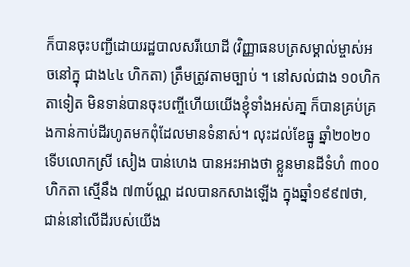ក៏បានចុះបញ្ជីដោយរដ្ឋបាលសរីយោដី (វិញ្ញាធនបត្រសម្គាល់ម្ចាស់អចនៅក្នុ ជាង៤៤ ហិកតា) ត្រឹមត្រូវតាមច្បាប់ ។ នៅសល់ជាង ១០ហិកតាទៀត មិនទាន់បានចុះបញ្ចីហើយយើងខ្ញុំទាំងអស់គា្ន ក៏បានគ្រប់គ្រងកាន់កាប់ដីរហូតមកពុំដែលមានទំនាស់។ លុះដល់ខែធ្នូ ឆ្នាំ២០២០ ទើបលោកស្រី សៀង បាន់ហេង បានអះអាងថា ខ្លួនមានដីទំហំ ៣០០ហិកតា ស្មើនឹង ៧៣ប័ណ្ណ ដលបានកសាងឡើង ក្នុងឆ្នាំ១៩៩៧ថា, ជាន់នៅលើដីរបស់យើង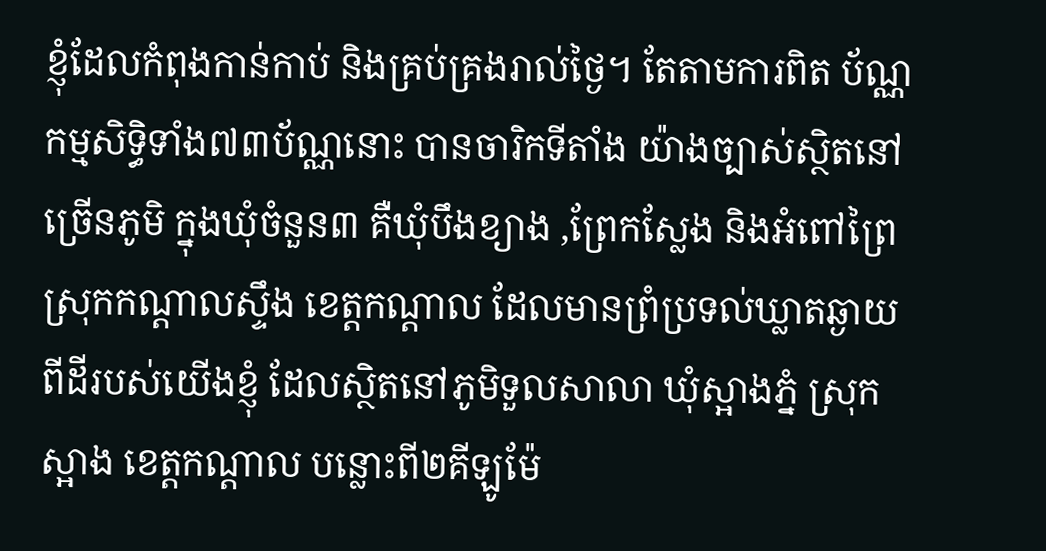ខ្ញុំដែលកំពុងកាន់កាប់ និងគ្រប់គ្រងរាល់ថ្ងៃ។ តែតាមការពិត ប័ណ្ណកម្មសិទ្ធិទាំង៧៣ប័ណ្ណនោះ បានចារិកទីតាំង យ៉ាងច្បាស់ស្ថិតនៅច្រើនភូមិ ក្នុងឃុំចំនួន៣ គឺឃុំបឹងខ្យាង ,ព្រែកស្លែង និងអំពៅព្រៃ ស្រុកកណ្ដាលស្ទឹង ខេត្តកណ្ដាល ដែលមានព្រំប្រទល់ឃ្លាតឆ្ងាយពីដីរបស់យើងខ្ញុំ ដែលស្ថិតនៅភូមិទួលសាលា ឃុំស្អាងភ្នំ ស្រុកស្អាង ខេត្តកណ្តាល បន្លោះពី២គីឡូម៉ែ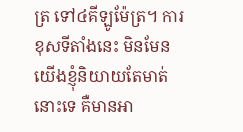ត្រ ទៅ៤គីឡូម៉ែត្រ។ ការខុសទីតាំងនេះ មិនមែនយើងខ្ញុំនិយាយតែមាត់នោះទេ គឺមានអា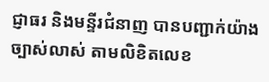ជ្ញាធរ និងមន្ទីរជំនាញ បានបញ្ជាក់យ៉ាងច្បាស់លាស់ តាមលិខិតលេខ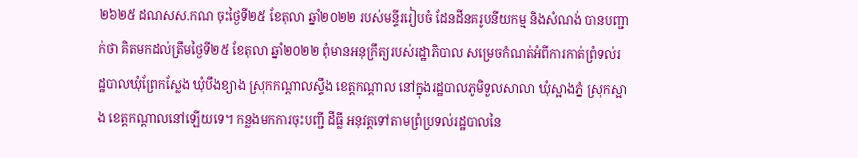២៦២៥ ដណសស.កណ ចុះថ្ងៃទី២៥ ខែតុលា ឆ្នាំ២០២២ របស់មន្ទីររៀបចំ ដែនដីនគរូបនីយកម្ម និងសំណង់ បានបញ្ជាក់ថា គិតមកដល់ត្រឹមថ្ងៃទី២៥ ខែតុលា ឆ្នាំ២០២២ ពុំមានអនុក្រឹត្យរបស់រដ្ឋាភិបាល សម្រេចកំណត់អំពីការកាត់ព្រំទល់រដ្ឋបាលឃុំព្រែកស្លែង ឃុំបឹងខ្យាង ស្រុកកណ្តាលស្ទឹង ខេត្តកណ្តាល នៅក្នុងរដ្ឋបាលភូមិទួលសាលា ឃុំស្អាងភ្នំ ស្រុកស្អាង ខេត្តកណ្តាលនៅឡើយទេ។ កន្លងមកការចុះបញ្ជី ដីធ្លី អនុវត្តទៅតាមព្រំប្រទល់រដ្ឋបាលនៃ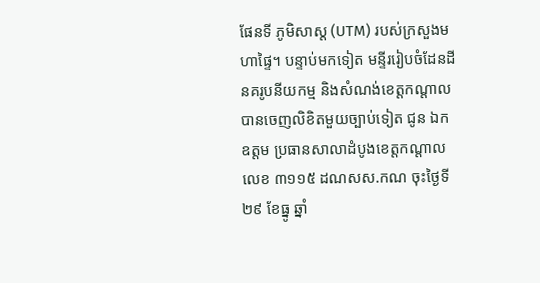ផែនទី ភូមិសាស្ត (UTM) របស់ក្រសួងមហាផ្ទៃ។ បន្ទាប់មកទៀត មន្ទីររៀបចំដែនដីនគរូបនីយកម្ម និងសំណង់ខេត្តកណ្ដាល បានចេញលិខិតមួយច្បាប់ទៀត ជូន ឯកឧត្តម ប្រធានសាលាដំបូងខេត្តកណ្តាល លេខ ៣១១៥ ដណសស.កណ ចុះថ្ងៃទី២៩ ខែធ្នូ ឆ្នាំ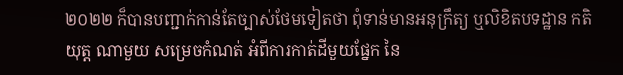២០២២ ក៏បានបញ្ជាក់កាន់តែច្បាស់ថែមទៀតថា ពុំទាន់មានអនុក្រឹត្យ ឬលិខិតបទដ្ឋាន កតិយុត្ត ណាមួយ សម្រេចកំណត់ អំពីការកាត់ដីមួយផ្នែក នៃ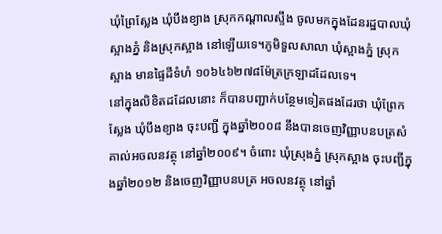ឃុំព្រៃស្លែង ឃុំបឹងខ្យាង ស្រុកកណ្តាលស្ទឹង ចូលមកក្នុងដែនរដ្ឋបាលឃុំស្អាងភ្នំ និងស្រុកស្អាង នៅឡើយទេ។ភូមិទួលសាលា ឃុំស្អាងភ្នំ ស្រុកស្អាង មានផ្ទៃដីទំហំ ១០៦៤៦២៧៨ម៉ែត្រក្រឡាដដែលទេ។
នៅក្នុងលិខិតដដែលនោះ ក៏បានបញ្ជាក់បន្ថែមទៀតផងដែរថា ឃុំព្រែកស្លែង ឃុំបឹងខ្យាង ចុះបញ្ជី ក្នុងឆ្នាំ២០០៨ នឹងបានចេញវិញ្ញាបនបត្រសំគាល់អចលនវត្ថុ នៅឆ្នាំ២០០៩។ ចំពោះ ឃុំស្រុងភ្នំ ស្រុកស្អាង ចុះបញ្ជីក្នុងឆ្នាំ២០១២ និងចេញវិញ្ញាបនបត្រ អចលនវត្ថុ នៅឆ្នាំ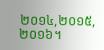២០១៤,២០១៥,២០១៦។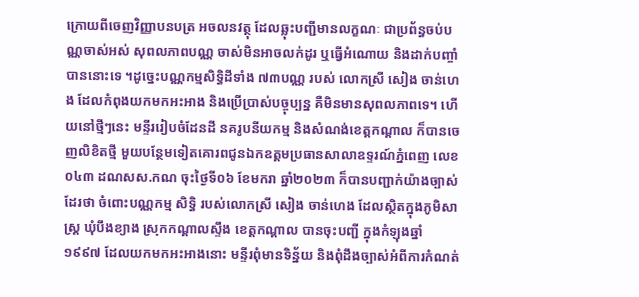ក្រោយពីចេញវិញ្ញាបនបត្រ អចលនវត្ថុ ដែលឆ្លុះបញ្ជីមានលក្ខណៈ ជាប្រព័ន្ធចប់បណ្ណចាស់អស់ សុពលភាពបណ្ណ ចាស់មិនអាចលក់ដូរ ឬធ្វើអំណោយ និងដាក់បញ្ចាំបាននោះទេ ។ដូច្នេះបណ្ណកម្មសិទ្ធិដីទាំង ៧៣បណ្ណ របស់ លោកស្រី សៀង ចាន់ហេង ដែលកំពុងយកមកអះអាង និងប្រើប្រាស់បច្ចុប្បន្ន គឺមិនមានសុពលភាពទេ។ ហើយនៅថ្មីៗនេះ មន្ទីររៀបចំដែនដី នគរូបនីយកម្ម និងសំណង់ខេត្តកណ្ដាល ក៏បានចេញលិខិតថ្មី មួយបន្ថែមទៀតគោរពជូនឯកឧត្តមប្រធានសាលាឧទ្ទរណ៍ភ្នំពេញ លេខ០៤៣ ដណសស.កណ ចុះថ្ងៃទី០៦ ខែមករា ឆ្នាំ២០២៣ ក៏បានបញ្ជាក់យ៉ាងច្បាស់ដែរថា ចំពោះបណ្ណកម្ម សិទ្ធិ របស់លោកស្រី សៀង ចាន់ហេង ដែលស្ថិតក្នុងភូមិសាស្ត្រ ឃុំបឹងខ្យាង ស្រុកកណ្តាលស្ទឹង ខេត្តកណ្តាល បានចុះបញ្ជី ក្នុងកំឡុងឆ្នាំ១៩៩៧ ដែលយកមកអះអាងនោះ មន្ទីរពុំមានទិន្ន័យ និងពុំដឹងច្បាស់អំពីការកំណត់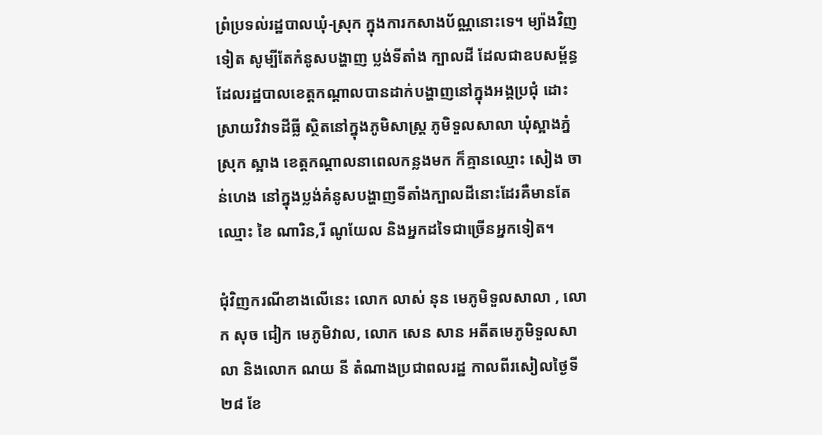ព្រំប្រទល់រដ្ឋបាលឃុំ-ស្រុក ក្នុងការកសាងប័ណ្ណនោះទេ។ ម្យ៉ាងវិញទៀត សូម្បីតែកំនូសបង្ហាញ ប្លង់ទីតាំង ក្បាលដី ដែលជាឧបសម្ព័ន្ធ ដែលរដ្ឋបាលខេត្តកណ្ដាលបានដាក់បង្ហាញនៅក្នុងអង្គប្រជុំ ដោះស្រាយវិវាទដីធ្លី ស្ថិតនៅក្នុងភូមិសាស្ត្រ ភូមិទួលសាលា ឃុំស្អាងភ្នំ ស្រុក ស្អាង ខេត្តកណ្តាលនាពេលកន្លងមក ក៏គ្មានឈ្មោះ សៀង ចាន់ហេង នៅក្នុងប្លង់គំនូសបង្ហាញទីតាំងក្បាលដីនោះដែរគឺមានតែឈ្មោះ ខៃ ណារិន,រី ណូយែល និងអ្នកដទៃជាច្រើនអ្នកទៀត។

ជុំវិញករណីខាងលើនេះ លោក លាស់ នុន មេភូមិទួលសាលា , លោក សុច ជៀក មេភូមិវាល, លោក សេន សាន អតីតមេភូមិទួលសាលា និងលោក ណយ នី តំណាងប្រជាពលរដ្ឋ កាលពីរសៀលថ្ងៃទី២៨ ខែ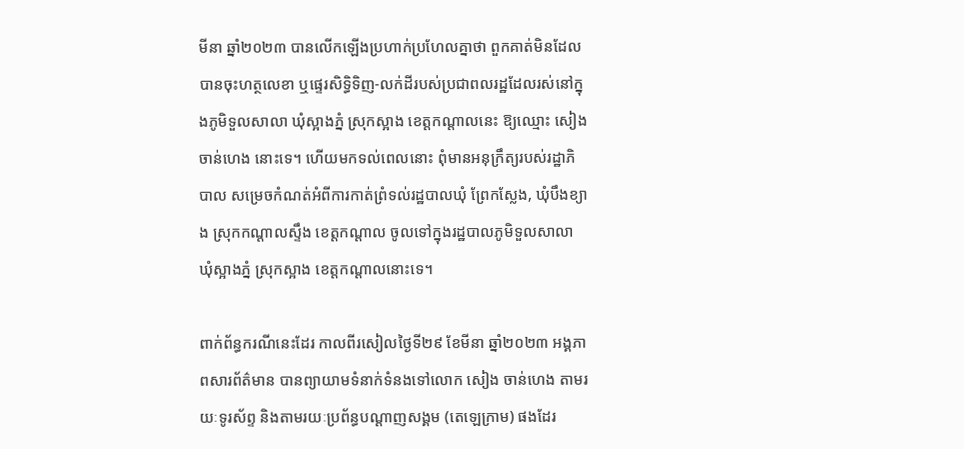មីនា ឆ្នាំ២០២៣ បានលើកឡើងប្រហាក់ប្រហែលគ្នាថា ពួកគាត់មិនដែលបានចុះហត្ថលេខា ឬផ្ទេរសិទិ្ធទិញ-លក់ដីរបស់ប្រជាពលរដ្ឋដែលរស់នៅក្នុងភូមិទួលសាលា ឃុំស្អាងភ្នំ ស្រុកស្អាង ខេត្តកណ្ដាលនេះ ឱ្យឈ្មោះ សៀង ចាន់ហេង នោះទេ។ ហើយមកទល់ពេលនោះ ពុំមានអនុក្រឹត្យរបស់រដ្ឋាភិបាល សម្រេចកំណត់អំពីការកាត់ព្រំទល់រដ្ឋបាលឃុំ ព្រែកស្លែង, ឃុំបឹងខ្យាង ស្រុកកណ្ដាលស្ទឹង ខេត្តកណ្ដាល ចូលទៅក្នុងរដ្ឋបាលភូមិទួលសាលា ឃុំស្អាងភ្នំ ស្រុកស្អាង ខេត្តកណ្ដាលនោះទេ។

ពាក់ព័ន្ធករណីនេះដែរ កាលពីរសៀលថ្ងៃទី២៩ ខែមីនា ឆ្នាំ២០២៣ អង្គភាពសារព័ត៌មាន បានព្យាយាមទំនាក់ទំនងទៅលោក សៀង ចាន់ហេង តាមរយៈទូរស័ព្ទ និងតាមរយៈប្រព័ន្ធបណ្ដាញសង្គម (តេឡេក្រាម) ផងដែរ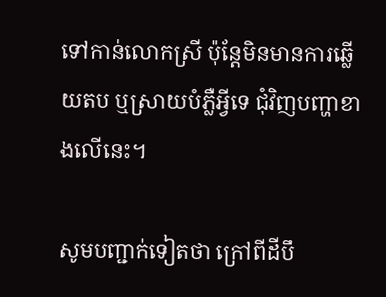ទៅកាន់លោកស្រី ប៉ុន្តែមិនមានការឆ្លើយតប ឬស្រាយបំភ្លឺអ្វីទេ ជុំវិញបញ្ហាខាងលើនេះ។

សូមបញ្ជាក់ទៀតថា ក្រៅពីដីបឹ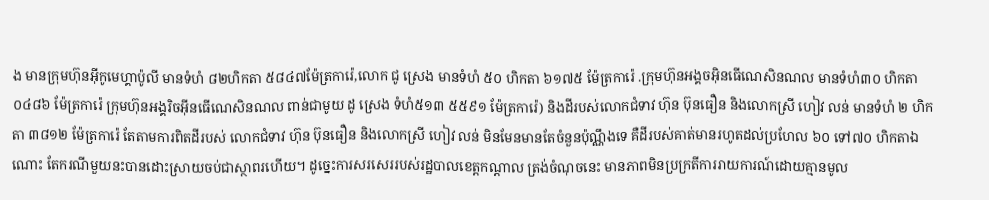ង មានក្រុមហ៊ុនអ៊ីកូមេហ្គាប៉ូលី មានទំហំ ៨២ហិកតា ៥៨៤៧ម៉ែត្រការ៉េ,លោក ជូ ស្រេង មានទំហំ ៥០ ហិកតា ៦១៧៥ ម៉ែត្រការ៉េ .ក្រុមហ៊ុនអង្គចអ៊ិនធើណេសិនណល មានទំហំ៣០ ហិកតា ០៤៨៦ ម៉ែត្រការ៉េ ក្រុមហ៊ុនអង្គរិចអ៊ីនធើណេសិនណល ពាន់ជាមូយ ដូ ស្រេង ទំហំ៥១៣ ៥៥៩១ ម៉ែត្រការ៉េ) និងដីរបស់លោកជំទាវ ហ៊ុន ប៊ុនធឿន និងលោកស្រី ហៀវ លន់ មានទំហំ ២ ហិកតា ៣៨១២ ម៉ែត្រការ៉េ តែតាមការពិតដីរបស់ លោកជំទាវ ហ៊ុន ប៊ុនធឿន និងលោកស្រី ហៀវ លន់ មិនមែនមានតែចំនួនប៉ុណ្ណឹងទេ គឺដីរបស់គាត់មានរហូតដល់ប្រហែល ៦០ ទៅ៧០ ហិកតាឯណោះ តែករណីមួយនះបានដោះស្រាយចប់ជាស្ថាពរហើយ។ ដូច្នេះការសរសេររបស់រដ្ឋបាលខេត្តកណ្ដាល ត្រង់ចំណុចនេះ មានភាពមិនប្រក្រតីការរាយការណ៍ដោយគ្មានមូល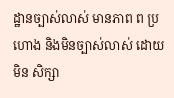ដ្ឋានច្បាស់លាស់ មានភាព ព ប្រហោង និងមិនច្បាស់លាស់ ដោយមិន សិក្សា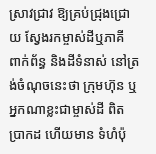ស្រាវជ្រាវ ឱ្យគ្រប់ជ្រុងជ្រោយ ស្វែងរកម្ចាស់ដីឬភាគី ពាក់ព័ន្ធ និងដីទំនាស់ នៅត្រង់ចំណុចនេះថា ក្រុមហ៊ុន ឬអ្នកណាខ្លះជាម្ចាស់ដី ពិតប្រាកដ ហើយមាន ទំហំប៉ុ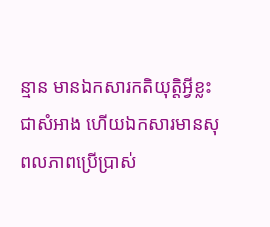ន្មាន មានឯកសារកតិយុត្តិអ្វីខ្លះជាសំអាង ហើយឯកសារមានសុពលភាពប្រើប្រាស់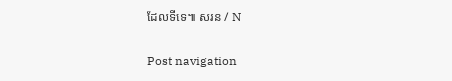ដែលទីទេ៕ សរន / N

Post navigation